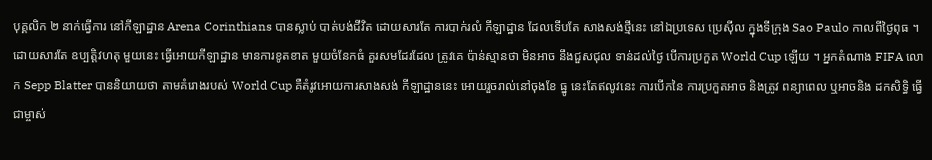បុគ្គលិក ២ នាក់ធ្វើការ នៅកីឡាដ្ឋាន Arena Corinthians បានស្លាប់ បាត់បង់ជីវិត ដោយសារតែ ការបាក់រលំ កីឡាដ្ឋាន ដែលទើបតែ សាងសង់ថ្មីនេះ នៅឯប្រទេស ប្រេស៊ីល ក្នុងទីក្រុង Sao Paulo កាលពីថ្ងៃពុធ ។
ដោយសារតែ ឧប្បតិ្តវហតុ មួយនេះ ធ្វើអោយកីឡាដ្ឋាន មានការខូតខាត មួយចំនែកធំ គួរសមដែរដែល ត្រូវគេ ប៉ាន់ស្មានថា មិនអាច នឹងជួសជុល ទាន់ដល់ថ្ងៃ បើការប្រកួត World Cup ឡើយ ។ អ្នកតំណាង FIFA លោក Sepp Blatter បាននិយាយថា តាមគំរោងរបស់ World Cup គឺតំរូវអោយការសាងសង់ កីឡាដ្ឋាននេះ អោយរួចរាល់នៅចុងខែ ធ្នូ នេះតែឥលូវនេះ ការបើកនៃ ការប្រកួតអាច និងត្រូវ ពន្យាពេល ឬអាចនិង ដកសិទ្ធិ ធ្វើជាម្ចាស់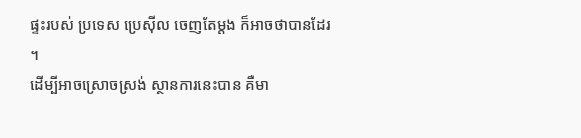ផ្ទះរបស់ ប្រទេស ប្រេស៊ីល ចេញតែម្តង ក៏អាចថាបានដែរ ។
ដើម្បីអាចស្រោចស្រង់ ស្ថានការនេះបាន គឺមា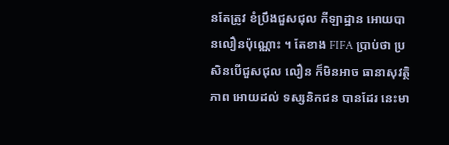នតែត្រូវ ខំប្រឹងជួសជុល កីឡាដ្ឋាន អោយបានលឿនប៉ុណ្ណោះ ។ តែខាង FIFA ប្រាប់ថា ប្រសិនបើជួសជុល លឿន ក៏មិនអាច ធានាសុវត្ថិភាព អោយដល់ ទស្សនិកជន បានដែរ នេះមា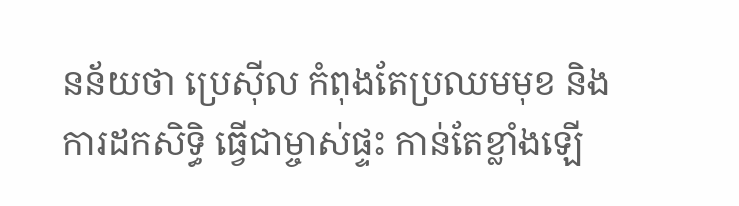នន័យថា ប្រេស៊ីល កំពុងតែប្រឈមមុខ និងការដកសិទ្ធិ ធ្វើជាម្ចាស់ផ្ទះ កាន់តែខ្លាំងឡើ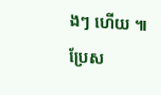ងៗ ហើយ ៕
ប្រែស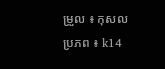ម្រួល ៖ កុសល
ប្រភព ៖ k14